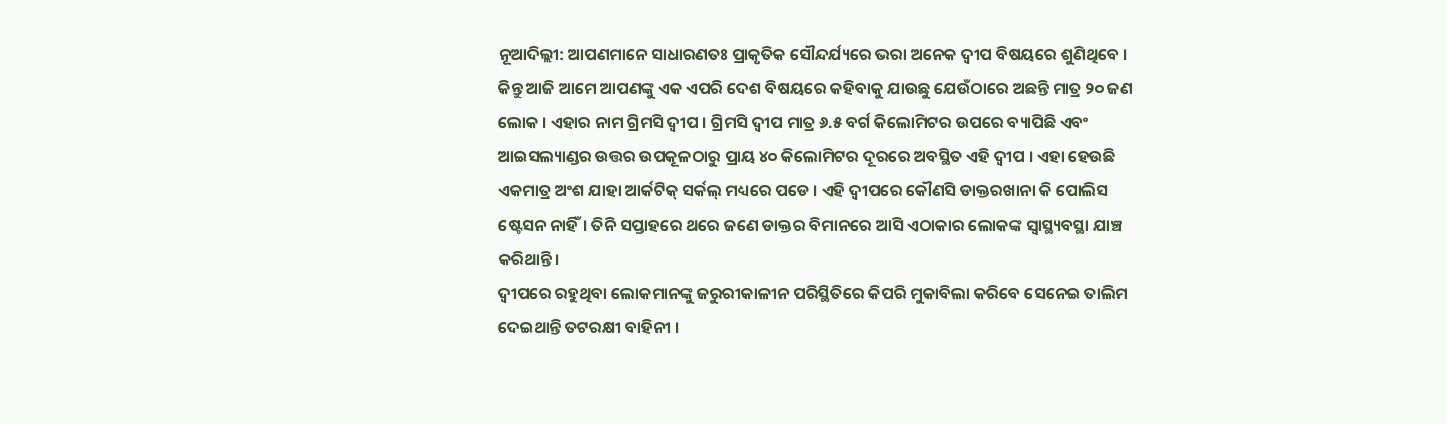ନୂଆଦିଲ୍ଲୀ: ଆପଣମାନେ ସାଧାରଣତଃ ପ୍ରାକୃତିକ ସୌନ୍ଦର୍ଯ୍ୟରେ ଭରା ଅନେକ ଦ୍ଵୀପ ବିଷୟରେ ଶୁଣିଥିବେ । କିନ୍ତୁ ଆଜି ଆମେ ଆପଣଙ୍କୁ ଏକ ଏପରି ଦେଶ ବିଷୟରେ କହିବାକୁ ଯାଉଛୁ ଯେଉଁଠାରେ ଅଛନ୍ତି ମାତ୍ର ୨୦ ଜଣ ଲୋକ । ଏହାର ନାମ ଗ୍ରିମସି ଦ୍ୱୀପ । ଗ୍ରିମସି ଦ୍ୱୀପ ମାତ୍ର ୬.୫ ବର୍ଗ କିଲୋମିଟର ଉପରେ ବ୍ୟାପିଛି ଏବଂ ଆଇସଲ୍ୟାଣ୍ଡର ଉତ୍ତର ଉପକୂଳଠାରୁ ପ୍ରାୟ ୪୦ କିଲୋମିଟର ଦୂରରେ ଅବସ୍ଥିତ ଏହି ଦ୍ଵୀପ । ଏହା ହେଉଛି ଏକମାତ୍ର ଅଂଶ ଯାହା ଆର୍କଟିକ୍ ସର୍କଲ୍ ମଧ୍ୟରେ ପଡେ । ଏହି ଦ୍ଵୀପରେ କୌଣସି ଡାକ୍ତରଖାନା କି ପୋଲିସ ଷ୍ଟେସନ ନାହିଁ। ତିନି ସପ୍ତାହରେ ଥରେ ଜଣେ ଡାକ୍ତର ବିମାନରେ ଆସି ଏଠାକାର ଲୋକଙ୍କ ସ୍ଵାସ୍ଥ୍ୟବସ୍ଥା ଯାଞ୍ଚ କରିଥାନ୍ତି।
ଦ୍ୱୀପରେ ରହୁଥିବା ଲୋକମାନଙ୍କୁ ଜରୁରୀକାଳୀନ ପରିସ୍ଥିତିରେ କିପରି ମୁକାବିଲା କରିବେ ସେନେଇ ତାଲିମ ଦେଇଥାନ୍ତି ତଟରକ୍ଷୀ ବାହିନୀ ।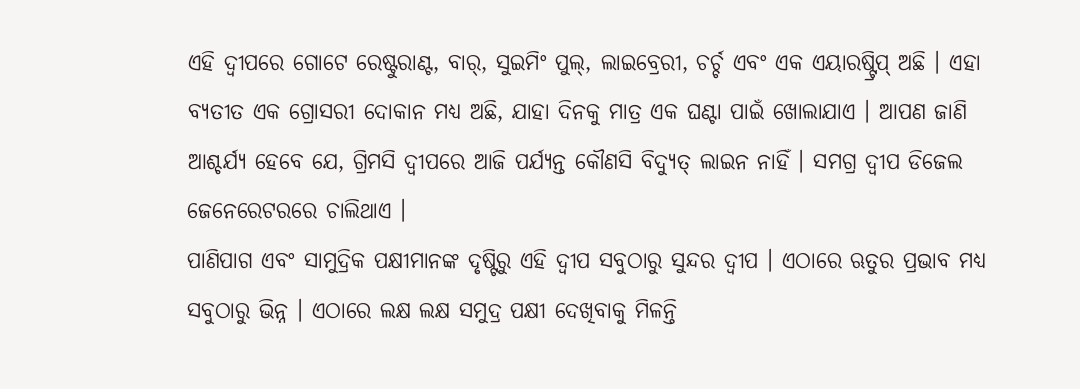ଏହି ଦ୍ୱୀପରେ ଗୋଟେ ରେଷ୍ଟୁରାଣ୍ଟ, ବାର୍, ସୁଇମିଂ ପୁଲ୍, ଲାଇବ୍ରେରୀ, ଚର୍ଚ୍ଚ ଏବଂ ଏକ ଏୟାରଷ୍ଟ୍ରିପ୍ ଅଛି । ଏହା ବ୍ୟତୀତ ଏକ ଗ୍ରୋସରୀ ଦୋକାନ ମଧ୍ୟ ଅଛି, ଯାହା ଦିନକୁ ମାତ୍ର ଏକ ଘଣ୍ଟା ପାଇଁ ଖୋଲାଯାଏ । ଆପଣ ଜାଣି ଆଶ୍ଚର୍ଯ୍ୟ ହେବେ ଯେ, ଗ୍ରିମସି ଦ୍ୱୀପରେ ଆଜି ପର୍ଯ୍ୟନ୍ତ କୌଣସି ବିଦ୍ୟୁତ୍ ଲାଇନ ନାହିଁ । ସମଗ୍ର ଦ୍ୱୀପ ଡିଜେଲ ଜେନେରେଟରରେ ଚାଲିଥାଏ ।
ପାଣିପାଗ ଏବଂ ସାମୁଦ୍ରିକ ପକ୍ଷୀମାନଙ୍କ ଦୃଷ୍ଟିରୁ ଏହି ଦ୍ୱୀପ ସବୁଠାରୁ ସୁନ୍ଦର ଦ୍ଵୀପ । ଏଠାରେ ଋତୁର ପ୍ରଭାବ ମଧ୍ୟ ସବୁଠାରୁ ଭିନ୍ନ । ଏଠାରେ ଲକ୍ଷ ଲକ୍ଷ ସମୁଦ୍ର ପକ୍ଷୀ ଦେଖିବାକୁ ମିଳନ୍ତି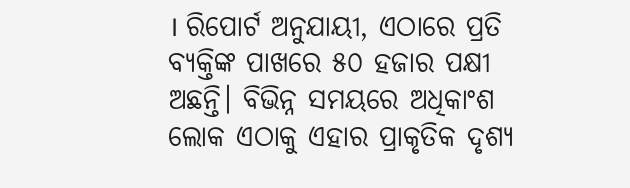। ରିପୋର୍ଟ ଅନୁଯାୟୀ, ଏଠାରେ ପ୍ରତି ବ୍ୟକ୍ତିଙ୍କ ପାଖରେ ୫୦ ହଜାର ପକ୍ଷୀ ଅଛନ୍ତି। ବିଭିନ୍ନ ସମୟରେ ଅଧିକାଂଶ ଲୋକ ଏଠାକୁ ଏହାର ପ୍ରାକୃତିକ ଦୃଶ୍ୟ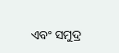ଏବଂ ସମୁଦ୍ର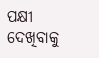ପକ୍ଷୀ ଦେଖିବାକୁ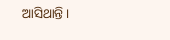ଆସିଥାନ୍ତି ।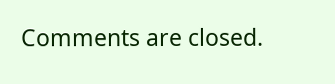Comments are closed.